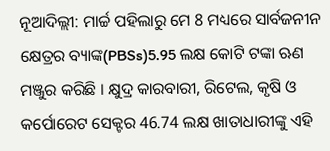ନୂଆଦିଲ୍ଲୀ: ମାର୍ଚ୍ଚ ପହିଲାରୁ ମେ 8 ମଧ୍ୟରେ ସାର୍ବଜନୀନ କ୍ଷେତ୍ରର ବ୍ୟାଙ୍କ(PBSs)5.95 ଲକ୍ଷ କୋଟି ଟଙ୍କା ଋଣ ମଞ୍ଜୁର କରିଛି । କ୍ଷୁଦ୍ର କାରବାରୀ, ରିଟେଲ, କୃଷି ଓ କର୍ପୋରେଟ ସେକ୍ଟର 46.74 ଲକ୍ଷ ଖାତାଧାରୀଙ୍କୁ ଏହି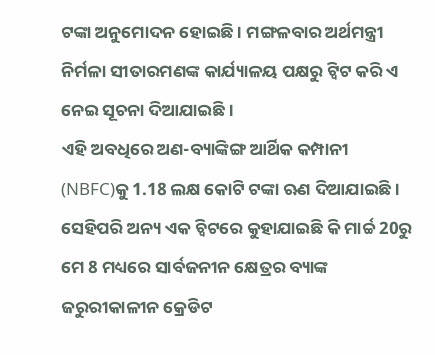ଟଙ୍କା ଅନୁମୋଦନ ହୋଇଛି । ମଙ୍ଗଳବାର ଅର୍ଥମନ୍ତ୍ରୀ ନିର୍ମଳା ସୀତାରମଣଙ୍କ କାର୍ଯ୍ୟାଳୟ ପକ୍ଷରୁ ଟ୍ବିଟ କରି ଏ ନେଇ ସୂଚନା ଦିଆଯାଇଛି ।
ଏହି ଅବଧିରେ ଅଣ-ବ୍ୟାଙ୍କିଙ୍ଗ ଆର୍ଥିକ କମ୍ପାନୀ (NBFC)କୁ 1.18 ଲକ୍ଷ କୋଟି ଟଙ୍କା ଋଣ ଦିଆଯାଇଛି । ସେହିପରି ଅନ୍ୟ ଏକ ଚ୍ବିଟରେ କୁହାଯାଇଛି କି ମାର୍ଚ୍ଚ 20ରୁ ମେ 8 ମଧ୍ୟରେ ସାର୍ବଜନୀନ କ୍ଷେତ୍ରର ବ୍ୟାଙ୍କ ଜରୁରୀକାଳୀନ କ୍ରେଡିଟ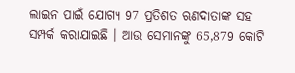ଲାଇନ ପାଇଁ ଯୋଗ୍ୟ 97 ପ୍ରତିଶତ ଋଣଦାତାଙ୍କ ସହ ସମ୍ପର୍କ କରାଯାଇଛି । ଆଉ ସେମାନଙ୍କୁ 65,879 କୋଟି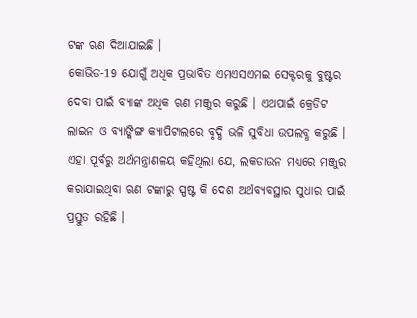ଟଙ୍କ ଋଣ ଦିଆଯାଇଛି ।
କୋଭିଡ-19 ଯୋଗୁଁ ଅଧିକ ପ୍ରଭାବିତ ଏମଏସଏମଇ ସେକ୍ଟରକୁ ବୁଷ୍ଟର ଦେବା ପାଇଁ ବ୍ୟାଙ୍କ ଅଧିକ ଋଣ ମଞ୍ଜୁର କରୁଛି । ଏଥପାଇଁ କ୍ରେଡିଟ ଲାଇନ ଓ ବ୍ୟାଙ୍କିଙ୍ଗ କ୍ୟାପିଟାଲରେ ବୃଦ୍ଧି ଭଳି ସୁବିଧା ଉପଲବ୍ଧ କରୁଛି । ଏହା ପୂର୍ବରୁ ଅର୍ଥମନ୍ତ୍ରାଣଳୟ କହିଥିଲା ଯେ, ଲକଡାଉନ ମଧ୍ୟରେ ମଞ୍ଜୁର କରାଯାଇଥିବା ଋଣ ଟଙ୍କାରୁ ସ୍ପଷ୍ଟ କି ଦେଶ ଅର୍ଥବ୍ୟବସ୍ଥାର ସୁଧାର ପାଇଁ ପ୍ରସ୍ତୁତ ରହିଛି ।